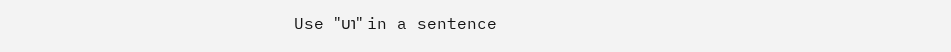Use "ບາ" in a sentence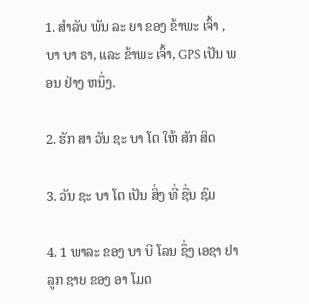1. ສໍາລັບ ພັນ ລະ ຍາ ຂອງ ຂ້າພະ ເຈົ້າ , ບາ ບາ ຣາ, ແລະ ຂ້າພະ ເຈົ້າ, GPS ເປັນ ພອນ ຢ່າງ ຫນຶ່ງ.

2. ຮັກ ສາ ວັນ ຊະ ບາ ໂຕ ໃຫ້ ສັກ ສິດ

3. ວັນ ຊະ ບາ ໂຕ ເປັນ ສິ່ງ ທີ່ ຊື່ນ ຊົມ

4. 1 ພາລະ ຂອງ ບາ ບີ ໂລນ ຊຶ່ງ ເອຊາ ຢາ ລູກ ຊາຍ ຂອງ ອາ ໂມດ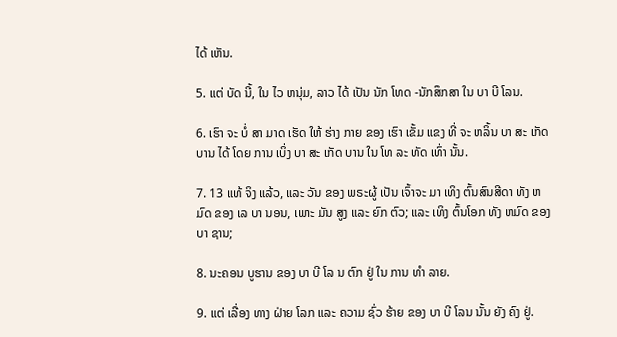ໄດ້ ເຫັນ.

5. ແຕ່ ບັດ ນີ້, ໃນ ໄວ ຫນຸ່ມ, ລາວ ໄດ້ ເປັນ ນັກ ໂທດ -ນັກສຶກສາ ໃນ ບາ ບີ ໂລນ.

6. ເຮົາ ຈະ ບໍ່ ສາ ມາດ ເຮັດ ໃຫ້ ຮ່າງ ກາຍ ຂອງ ເຮົາ ເຂັ້ມ ແຂງ ທີ່ ຈະ ຫລິ້ນ ບາ ສະ ເກັດ ບານ ໄດ້ ໂດຍ ການ ເບິ່ງ ບາ ສະ ເກັດ ບານ ໃນ ໂທ ລະ ທັດ ເທົ່າ ນັ້ນ.

7. 13 ແທ້ ຈິງ ແລ້ວ, ແລະ ວັນ ຂອງ ພຣະຜູ້ ເປັນ ເຈົ້າຈະ ມາ ເທິງ ຕົ້ນສົນສີດາ ທັງ ຫມົດ ຂອງ ເລ ບາ ນອນ, ເພາະ ມັນ ສູງ ແລະ ຍົກ ຕົວ; ແລະ ເທິງ ຕົ້ນໂອກ ທັງ ຫມົດ ຂອງ ບາ ຊານ;

8. ນະຄອນ ບູຮານ ຂອງ ບາ ບີ ໂລ ນ ຕົກ ຢູ່ ໃນ ການ ທໍາ ລາຍ.

9. ແຕ່ ເລື່ອງ ທາງ ຝ່າຍ ໂລກ ແລະ ຄວາມ ຊົ່ວ ຮ້າຍ ຂອງ ບາ ບີ ໂລນ ນັ້ນ ຍັງ ຄົງ ຢູ່.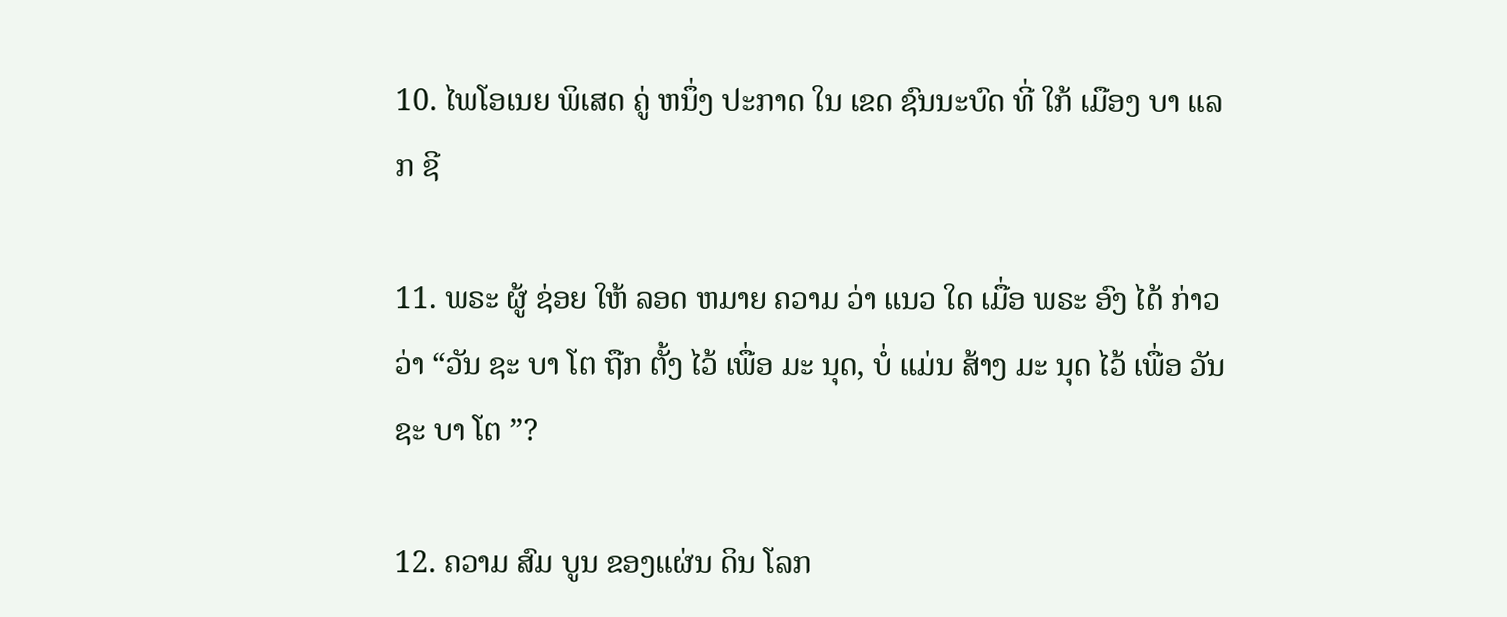10. ໄພໂອເນຍ ພິເສດ ຄູ່ ຫນຶ່ງ ປະກາດ ໃນ ເຂດ ຊົນນະບົດ ທີ່ ໃກ້ ເມືອງ ບາ ແລກ ຊີ

11. ພຣະ ຜູ້ ຊ່ອຍ ໃຫ້ ລອດ ຫມາຍ ຄວາມ ວ່າ ແນວ ໃດ ເມື່ອ ພຣະ ອົງ ໄດ້ ກ່າວ ວ່າ “ວັນ ຊະ ບາ ໂຕ ຖືກ ຕັ້ງ ໄວ້ ເພື່ອ ມະ ນຸດ, ບໍ່ ແມ່ນ ສ້າງ ມະ ນຸດ ໄວ້ ເພື່ອ ວັນ ຊະ ບາ ໂຕ ”?

12. ຄວາມ ສົມ ບູນ ຂອງແຜ່ນ ດິນ ໂລກ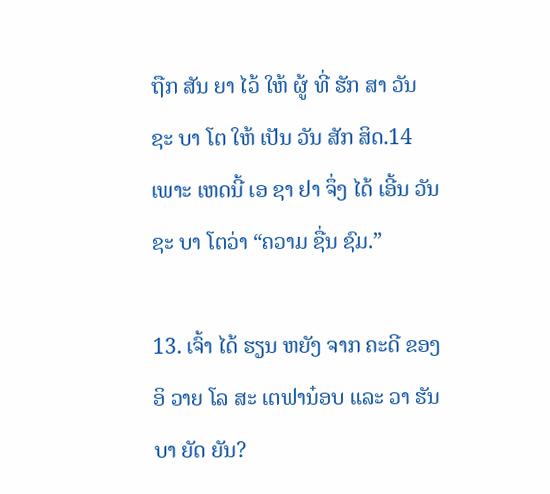ຖືກ ສັນ ຍາ ໄວ້ ໃຫ້ ຜູ້ ທີ່ ຮັກ ສາ ວັນ ຊະ ບາ ໂຕ ໃຫ້ ເປັນ ວັນ ສັກ ສິດ.14 ເພາະ ເຫດນີ້ ເອ ຊາ ຢາ ຈຶ່ງ ໄດ້ ເອີ້ນ ວັນ ຊະ ບາ ໂຕວ່າ “ຄວາມ ຊື່ນ ຊົມ.”

13. ເຈົ້າ ໄດ້ ຮຽນ ຫຍັງ ຈາກ ຄະດີ ຂອງ ອິ ວາຍ ໂລ ສະ ເຕຟານ໋ອບ ແລະ ວາ ຮັນ ບາ ຍັດ ຍັນ?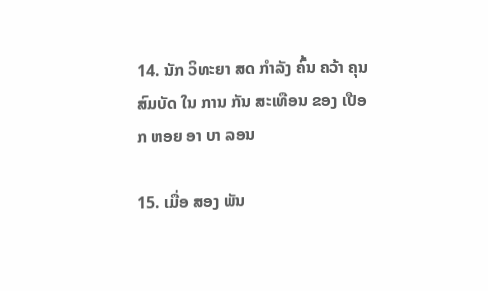14. ນັກ ວິທະຍາ ສດ ກໍາລັງ ຄົ້ນ ຄວ້າ ຄຸນສົມບັດ ໃນ ການ ກັນ ສະເທືອນ ຂອງ ເປືອກ ຫອຍ ອາ ບາ ລອນ

15. ເມື່ອ ສອງ ພັນ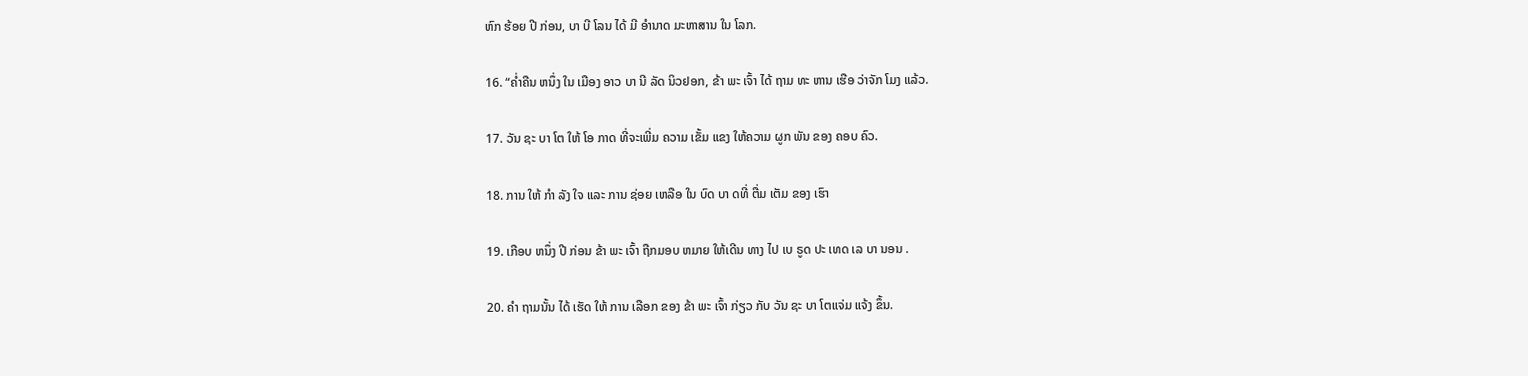ຫົກ ຮ້ອຍ ປີ ກ່ອນ, ບາ ບີ ໂລນ ໄດ້ ມີ ອໍານາດ ມະຫາສານ ໃນ ໂລກ.

16. “ຄ່ຳຄືນ ຫນຶ່ງ ໃນ ເມືອງ ອາວ ບາ ນີ ລັດ ນິວຢອກ, ຂ້າ ພະ ເຈົ້າ ໄດ້ ຖາມ ທະ ຫານ ເຮືອ ວ່າຈັກ ໂມງ ແລ້ວ.

17. ວັນ ຊະ ບາ ໂຕ ໃຫ້ ໂອ ກາດ ທີ່ຈະເພີ່ມ ຄວາມ ເຂັ້ມ ແຂງ ໃຫ້ຄວາມ ຜູກ ພັນ ຂອງ ຄອບ ຄົວ.

18. ການ ໃຫ້ ກໍາ ລັງ ໃຈ ແລະ ການ ຊ່ອຍ ເຫລືອ ໃນ ບົດ ບາ ດທີ່ ຕື່ມ ເຕັມ ຂອງ ເຮົາ

19. ເກືອບ ຫນຶ່ງ ປີ ກ່ອນ ຂ້າ ພະ ເຈົ້າ ຖືກມອບ ຫມາຍ ໃຫ້ເດີນ ທາງ ໄປ ເບ ຣູດ ປະ ເທດ ເລ ບາ ນອນ .

20. ຄໍາ ຖາມນັ້ນ ໄດ້ ເຮັດ ໃຫ້ ການ ເລືອກ ຂອງ ຂ້າ ພະ ເຈົ້າ ກ່ຽວ ກັບ ວັນ ຊະ ບາ ໂຕແຈ່ມ ແຈ້ງ ຂຶ້ນ.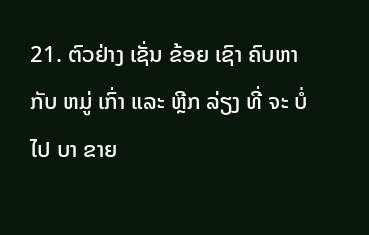21. ຕົວຢ່າງ ເຊັ່ນ ຂ້ອຍ ເຊົາ ຄົບຫາ ກັບ ຫມູ່ ເກົ່າ ແລະ ຫຼີກ ລ່ຽງ ທີ່ ຈະ ບໍ່ ໄປ ບາ ຂາຍ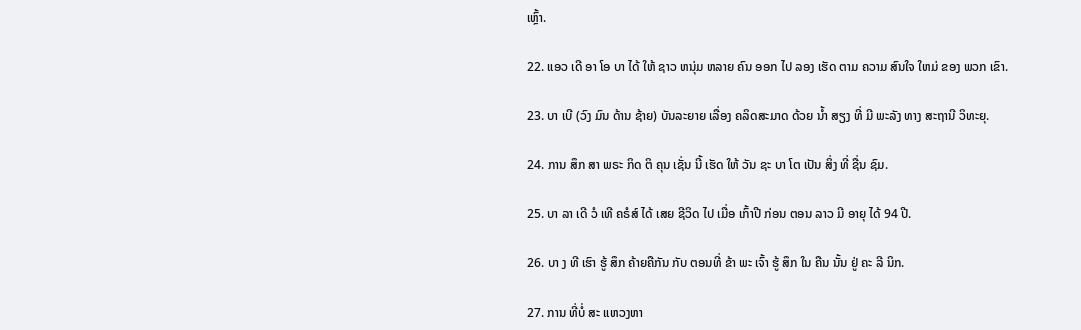ເຫຼົ້າ.

22. ແອວ ເດີ ອາ ໂອ ບາ ໄດ້ ໃຫ້ ຊາວ ຫນຸ່ມ ຫລາຍ ຄົນ ອອກ ໄປ ລອງ ເຮັດ ຕາມ ຄວາມ ສົນໃຈ ໃຫມ່ ຂອງ ພວກ ເຂົາ.

23. ບາ ເບີ (ວົງ ມົນ ດ້ານ ຊ້າຍ) ບັນລະຍາຍ ເລື່ອງ ຄລິດສະມາດ ດ້ວຍ ນໍ້າ ສຽງ ທີ່ ມີ ພະລັງ ທາງ ສະຖານີ ວິທະຍຸ.

24. ການ ສຶກ ສາ ພຣະ ກິດ ຕິ ຄຸນ ເຊັ່ນ ນີ້ ເຮັດ ໃຫ້ ວັນ ຊະ ບາ ໂຕ ເປັນ ສິ່ງ ທີ່ ຊື່ນ ຊົມ.

25. ບາ ລາ ເດີ ວໍ ເທີ ຄຣໍສ໌ ໄດ້ ເສຍ ຊີວິດ ໄປ ເມື່ອ ເກົ້າປີ ກ່ອນ ຕອນ ລາວ ມີ ອາຍຸ ໄດ້ 94 ປີ.

26. ບາ ງ ທີ ເຮົາ ຮູ້ ສຶກ ຄ້າຍຄືກັນ ກັບ ຕອນທີ່ ຂ້າ ພະ ເຈົ້າ ຮູ້ ສຶກ ໃນ ຄືນ ນັ້ນ ຢູ່ ຄະ ລີ ນິກ.

27. ການ ທີ່ບໍ່ ສະ ແຫວງຫາ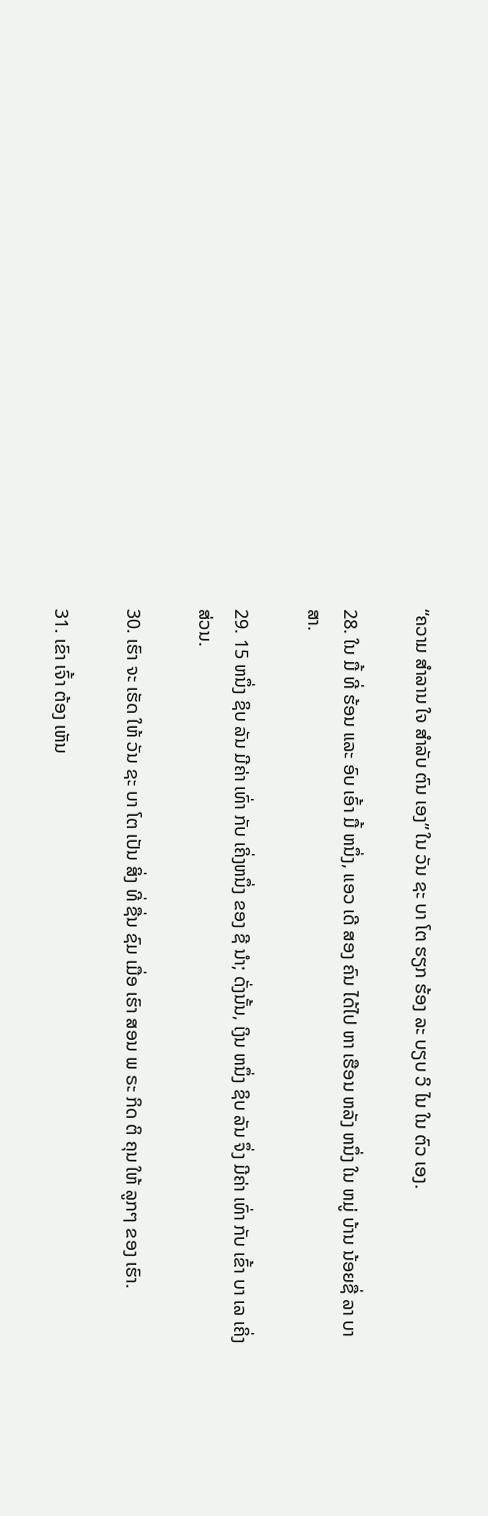“ຄວາມ ສໍາລານ ໃຈ ສໍາລັບ ຕົນ ເອງ” ໃນ ວັນ ຊະ ບາ ໂຕ ຮຽກ ຮ້ອງ ລະ ບຽບ ວິ ໄນ ໃນ ຕົວ ເອງ.

28. ໃນ ມື້ ທີ່ ຮ້ອນ ແລະ ອົບ ເອົ້າ ມື້ ຫນຶ່ງ, ແອວ ເດີ ສອງ ຄົນ ໄດ້ໄປ ຫາ ເຮືອນ ຫລັງ ຫນຶ່ງ ໃນ ຫມູ່ ບ້ານ ນ້ອຍຊື່ ລາ ບາ ສາ.

29. 15 ຫນຶ່ງ ຊິບ ລັນ ມີຄ່າ ເທົ່າ ກັບ ເຄິ່ງຫນຶ່ງ ຂອງ ຊີ ນໍາ; ດັ່ງນັ້ນ, ເງິນ ຫນຶ່ງ ຊິບ ລັນ ຈຶ່ງ ມີຄ່າ ເທົ່າ ກັບ ເຂົ້າ ບາ ເລ ເຄິ່ງ ສ່ວນ.

30. ເຮົາ ຈະ ເຮັດ ໃຫ້ ວັນ ຊະ ບາ ໂຕ ເປັນ ສິ່ງ ທີ່ ຊື່ນ ຊົມ ເມື່ອ ເຮົາ ສອນ ພ ຣະ ກິດ ຕິ ຄຸນ ໃຫ້ ລູກໆ ຂອງ ເຮົາ.

31. ເຂົາ ເຈົ້າ ຕ້ອງ ເຫັນ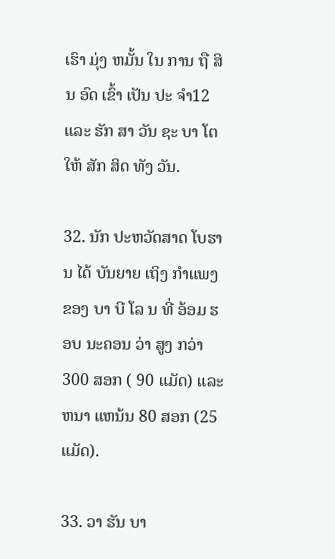ເຮົາ ມຸ່ງ ຫມັ້ນ ໃນ ການ ຖື ສິນ ອົດ ເຂົ້າ ເປັນ ປະ ຈໍາ12 ແລະ ຮັກ ສາ ວັນ ຊະ ບາ ໂຕ ໃຫ້ ສັກ ສິດ ທັງ ວັນ.

32. ນັກ ປະຫວັດສາດ ໂບຮານ ໄດ້ ບັນຍາຍ ເຖິງ ກໍາແພງ ຂອງ ບາ ບີ ໂລ ນ ທີ່ ອ້ອມ ຮອບ ນະຄອນ ວ່າ ສູງ ກວ່າ 300 ສອກ ( 90 ແມັດ) ແລະ ຫນາ ແຫນ້ນ 80 ສອກ (25 ແມັດ).

33. ວາ ຮັນ ບາ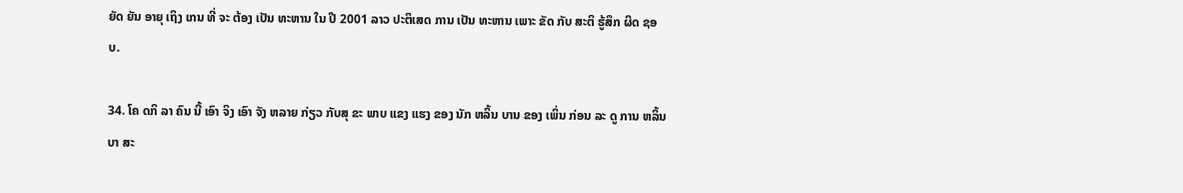ຍັດ ຍັນ ອາຍຸ ເຖິງ ເກນ ທີ່ ຈະ ຕ້ອງ ເປັນ ທະຫານ ໃນ ປີ 2001 ລາວ ປະຕິເສດ ການ ເປັນ ທະຫານ ເພາະ ຂັດ ກັບ ສະຕິ ຮູ້ສຶກ ຜິດ ຊອບ.

34. ໂຄ ດກິ ລາ ຄົນ ນີ້ ເອົາ ຈິງ ເອົາ ຈັງ ຫລາຍ ກ່ຽວ ກັບສຸ ຂະ ພາບ ແຂງ ແຮງ ຂອງ ນັກ ຫລິ້ນ ບານ ຂອງ ເພິ່ນ ກ່ອນ ລະ ດູ ການ ຫລິ້ນ ບາ ສະ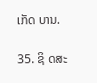ເກັດ ບານ.

35. ຊິ ດສະ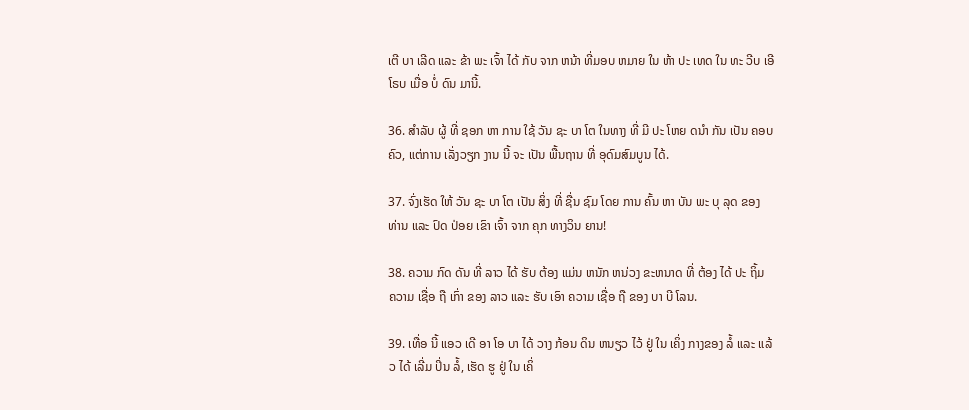ເຕີ ບາ ເລີດ ແລະ ຂ້າ ພະ ເຈົ້າ ໄດ້ ກັບ ຈາກ ຫນ້າ ທີ່ມອບ ຫມາຍ ໃນ ຫ້າ ປະ ເທດ ໃນ ທະ ວີບ ເອີ ໂຣບ ເມື່ອ ບໍ່ ດົນ ມານີ້.

36. ສໍາລັບ ຜູ້ ທີ່ ຊອກ ຫາ ການ ໃຊ້ ວັນ ຊະ ບາ ໂຕ ໃນທາງ ທີ່ ມີ ປະ ໂຫຍ ດນໍາ ກັນ ເປັນ ຄອບຄົວ, ແຕ່ການ ເລັ່ງວຽກ ງານ ນີ້ ຈະ ເປັນ ພື້ນຖານ ທີ່ ອຸດົມສົມບູນ ໄດ້.

37. ຈົ່ງເຮັດ ໃຫ້ ວັນ ຊະ ບາ ໂຕ ເປັນ ສິ່ງ ທີ່ ຊື່ນ ຊົມ ໂດຍ ການ ຄົ້ນ ຫາ ບັນ ພະ ບຸ ລຸດ ຂອງ ທ່ານ ແລະ ປົດ ປ່ອຍ ເຂົາ ເຈົ້າ ຈາກ ຄຸກ ທາງວິນ ຍານ!

38. ຄວາມ ກົດ ດັນ ທີ່ ລາວ ໄດ້ ຮັບ ຕ້ອງ ແມ່ນ ຫນັກ ຫນ່ວງ ຂະຫນາດ ທີ່ ຕ້ອງ ໄດ້ ປະ ຖິ້ມ ຄວາມ ເຊື່ອ ຖື ເກົ່າ ຂອງ ລາວ ແລະ ຮັບ ເອົາ ຄວາມ ເຊື່ອ ຖື ຂອງ ບາ ບີ ໂລນ.

39. ເທື່ອ ນີ້ ແອວ ເດີ ອາ ໂອ ບາ ໄດ້ ວາງ ກ້ອນ ດິນ ຫນຽວ ໄວ້ ຢູ່ ໃນ ເຄິ່ງ ກາງຂອງ ລໍ້ ແລະ ແລ້ວ ໄດ້ ເລີ່ມ ປິ່ນ ລໍ້, ເຮັດ ຮູ ຢູ່ ໃນ ເຄິ່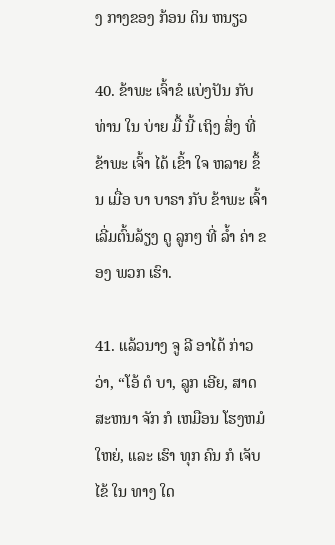ງ ກາງຂອງ ກ້ອນ ດິນ ຫນຽວ

40. ຂ້າພະ ເຈົ້າຂໍ ແບ່ງປັນ ກັບ ທ່ານ ໃນ ບ່າຍ ມື້ ນີ້ ເຖິງ ສິ່ງ ທີ່ ຂ້າພະ ເຈົ້າ ໄດ້ ເຂົ້າ ໃຈ ຫລາຍ ຂຶ້ນ ເມື່ອ ບາ ບາຣາ ກັບ ຂ້າພະ ເຈົ້າ ເລີ່ມຕົ້ນລ້ຽງ ດູ ລູກໆ ທີ່ ລ້ຳ ຄ່າ ຂອງ ພວກ ເຮົາ.

41. ແລ້ວນາງ ຈູ ລີ ອາໄດ້ ກ່າວ ວ່າ, “ໂອ້ ຕໍ ບາ, ລູກ ເອີຍ, ສາດສະຫນາ ຈັກ ກໍ ເຫມືອນ ໂຮງຫມໍ ໃຫຍ່, ແລະ ເຮົາ ທຸກ ຄົນ ກໍ ເຈັບ ໄຂ້ ໃນ ທາງ ໃດ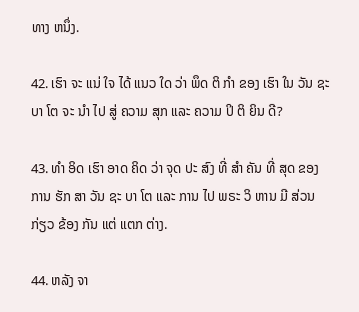ທາງ ຫນຶ່ງ.

42. ເຮົາ ຈະ ແນ່ ໃຈ ໄດ້ ແນວ ໃດ ວ່າ ພຶດ ຕິ ກໍາ ຂອງ ເຮົາ ໃນ ວັນ ຊະ ບາ ໂຕ ຈະ ນໍາ ໄປ ສູ່ ຄວາມ ສຸກ ແລະ ຄວາມ ປິ ຕິ ຍິນ ດີ?

43. ທໍາ ອິດ ເຮົາ ອາດ ຄິດ ວ່າ ຈຸດ ປະ ສົງ ທີ່ ສໍາ ຄັນ ທີ່ ສຸດ ຂອງ ການ ຮັກ ສາ ວັນ ຊະ ບາ ໂຕ ແລະ ການ ໄປ ພຣະ ວິ ຫານ ມີ ສ່ວນ ກ່ຽວ ຂ້ອງ ກັນ ແຕ່ ແຕກ ຕ່າງ.

44. ຫລັງ ຈາ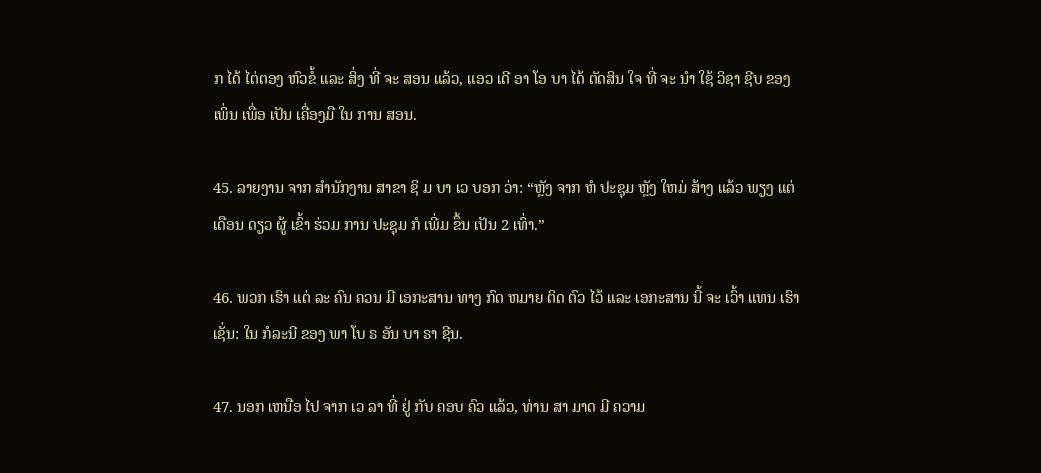ກ ໄດ້ ໄຕ່ຕອງ ຫົວຂໍ້ ແລະ ສິ່ງ ທີ່ ຈະ ສອນ ແລ້ວ, ແອວ ເດີ ອາ ໂອ ບາ ໄດ້ ຕັດສິນ ໃຈ ທີ່ ຈະ ນໍາ ໃຊ້ ວິຊາ ຊີບ ຂອງ ເພິ່ນ ເພື່ອ ເປັນ ເຄື່ອງມື ໃນ ການ ສອນ.

45. ລາຍງານ ຈາກ ສໍານັກງານ ສາຂາ ຊິ ມ ບາ ເວ ບອກ ວ່າ: “ຫຼັງ ຈາກ ຫໍ ປະຊຸມ ຫຼັງ ໃຫມ່ ສ້າງ ແລ້ວ ພຽງ ແຕ່ ເດືອນ ດຽວ ຜູ້ ເຂົ້າ ຮ່ວມ ການ ປະຊຸມ ກໍ ເພີ່ມ ຂຶ້ນ ເປັນ 2 ເທົ່າ.”

46. ພວກ ເຮົາ ແຕ່ ລະ ຄົນ ຄວນ ມີ ເອກະສານ ທາງ ກົດ ຫມາຍ ຕິດ ຕົວ ໄວ້ ແລະ ເອກະສານ ນີ້ ຈະ ເວົ້າ ແທນ ເຮົາ ເຊັ່ນ: ໃນ ກໍລະນີ ຂອງ ພາ ໂບ ຣ ອັນ ບາ ຣາ ຊີນ.

47. ນອກ ເຫນືອ ໄປ ຈາກ ເວ ລາ ທີ່ ຢູ່ ກັບ ຄອບ ຄົວ ແລ້ວ, ທ່ານ ສາ ມາດ ມີ ຄວາມ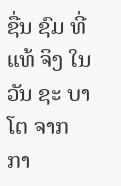ຊື່ນ ຊົມ ທີ່ ແທ້ ຈິງ ໃນ ວັນ ຊະ ບາ ໂຕ ຈາກ ກາ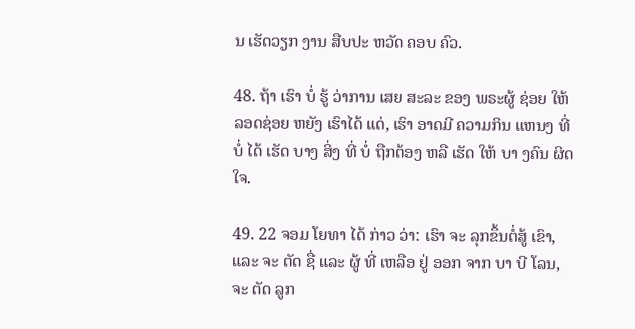ນ ເຮັດວຽກ ງານ ສືບປະ ຫວັດ ຄອບ ຄົວ.

48. ຖ້າ ເຮົາ ບໍ່ ຮູ້ ວ່າການ ເສຍ ສະລະ ຂອງ ພຣະຜູ້ ຊ່ອຍ ໃຫ້ ລອດຊ່ອຍ ຫຍັງ ເຮົາໄດ້ ແດ່, ເຮົາ ອາດມີ ຄວາມກິນ ແຫນງ ທີ່ ບໍ່ ໄດ້ ເຮັດ ບາງ ສິ່ງ ທີ່ ບໍ່ ຖືກຕ້ອງ ຫລື ເຮັດ ໃຫ້ ບາ ງຄົນ ຜິດ ໃຈ.

49. 22 ຈອມ ໂຍທາ ໄດ້ ກ່າວ ວ່າ: ເຮົາ ຈະ ລຸກຂຶ້ນຕໍ່ສູ້ ເຂົາ, ແລະ ຈະ ຕັດ ຊື່ ແລະ ຜູ້ ທີ່ ເຫລືອ ຢູ່ ອອກ ຈາກ ບາ ບີ ໂລນ, ຈະ ຕັດ ລູກ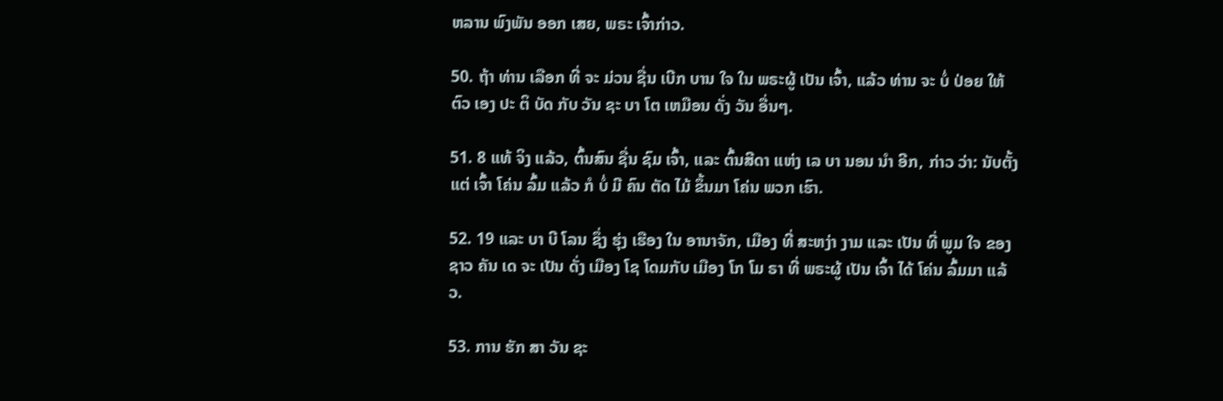ຫລານ ພົງພັນ ອອກ ເສຍ, ພຣະ ເຈົ້າກ່າວ.

50. ຖ້າ ທ່ານ ເລືອກ ທີ່ ຈະ ມ່ວນ ຊື່ນ ເບີກ ບານ ໃຈ ໃນ ພຣະຜູ້ ເປັນ ເຈົ້າ, ແລ້ວ ທ່ານ ຈະ ບໍ່ ປ່ອຍ ໃຫ້ ຕົວ ເອງ ປະ ຕິ ບັດ ກັບ ວັນ ຊະ ບາ ໂຕ ເຫມືອນ ດັ່ງ ວັນ ອື່ນໆ.

51. 8 ແທ້ ຈິງ ແລ້ວ, ຕົ້ນສົນ ຊື່ນ ຊົມ ເຈົ້າ, ແລະ ຕົ້ນສີດາ ແຫ່ງ ເລ ບາ ນອນ ນໍາ ອີກ, ກ່າວ ວ່າ: ນັບຕັ້ງ ແຕ່ ເຈົ້າ ໂຄ່ນ ລົ້ມ ແລ້ວ ກໍ ບໍ່ ມີ ຄົນ ຕັດ ໄມ້ ຂຶ້ນມາ ໂຄ່ນ ພວກ ເຮົາ.

52. 19 ແລະ ບາ ບີ ໂລນ ຊຶ່ງ ຮຸ່ງ ເຮືອງ ໃນ ອານາຈັກ, ເມືອງ ທີ່ ສະຫງ່າ ງາມ ແລະ ເປັນ ທີ່ ພູມ ໃຈ ຂອງ ຊາວ ຄັນ ເດ ຈະ ເປັນ ດັ່ງ ເມືອງ ໂຊ ໂດມກັບ ເມືອງ ໂກ ໂມ ຣາ ທີ່ ພຣະຜູ້ ເປັນ ເຈົ້າ ໄດ້ ໂຄ່ນ ລົ້ມມາ ແລ້ວ.

53. ການ ຮັກ ສາ ວັນ ຊະ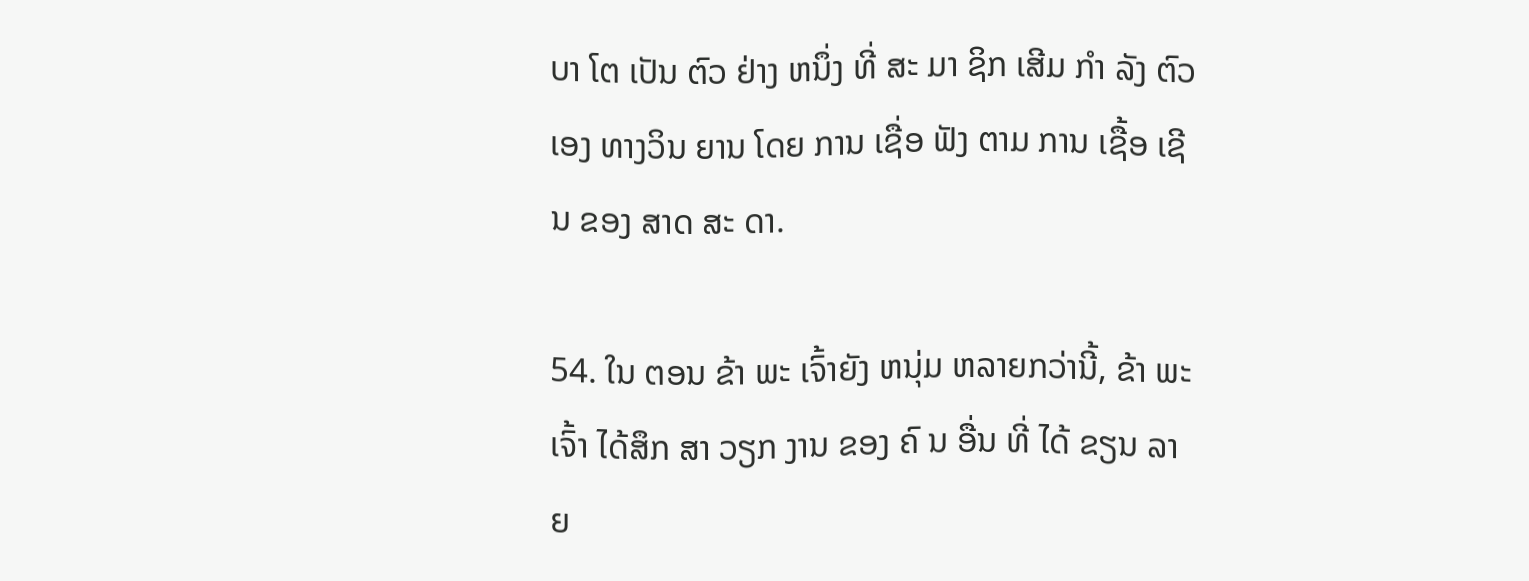ບາ ໂຕ ເປັນ ຕົວ ຢ່າງ ຫນຶ່ງ ທີ່ ສະ ມາ ຊິກ ເສີມ ກໍາ ລັງ ຕົວ ເອງ ທາງວິນ ຍານ ໂດຍ ການ ເຊື່ອ ຟັງ ຕາມ ການ ເຊື້ອ ເຊີນ ຂອງ ສາດ ສະ ດາ.

54. ໃນ ຕອນ ຂ້າ ພະ ເຈົ້າຍັງ ຫນຸ່ມ ຫລາຍກວ່ານີ້, ຂ້າ ພະ ເຈົ້າ ໄດ້ສຶກ ສາ ວຽກ ງານ ຂອງ ຄົ ນ ອື່ນ ທີ່ ໄດ້ ຂຽນ ລາຍ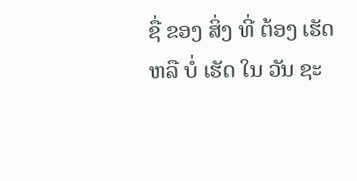ຊື່ ຂອງ ສິ່ງ ທີ່ ຕ້ອງ ເຮັດ ຫລື ບໍ່ ເຮັດ ໃນ ວັນ ຊະ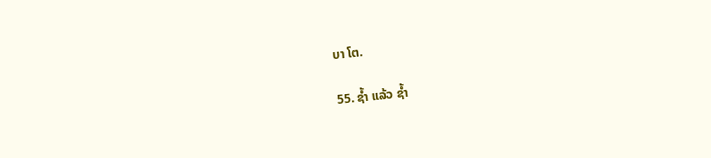ບາ ໂຕ.

55. ຊ້ຳ ແລ້ວ ຊ້ຳ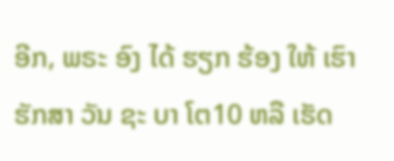ອີກ, ພຣະ ອົງ ໄດ້ ຮຽກ ຮ້ອງ ໃຫ້ ເຮົາ ຮັກສາ ວັນ ຊະ ບາ ໂຕ10 ຫລື ເຮັດ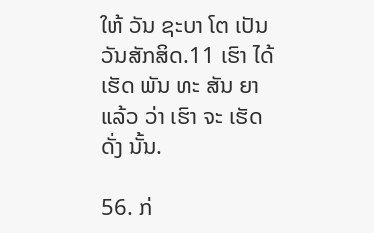ໃຫ້ ວັນ ຊະບາ ໂຕ ເປັນວັນສັກສິດ.11 ເຮົາ ໄດ້ ເຮັດ ພັນ ທະ ສັນ ຍາ ແລ້ວ ວ່າ ເຮົາ ຈະ ເຮັດ ດັ່ງ ນັ້ນ.

56. ກ່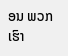ອນ ພວກ ເຮົາ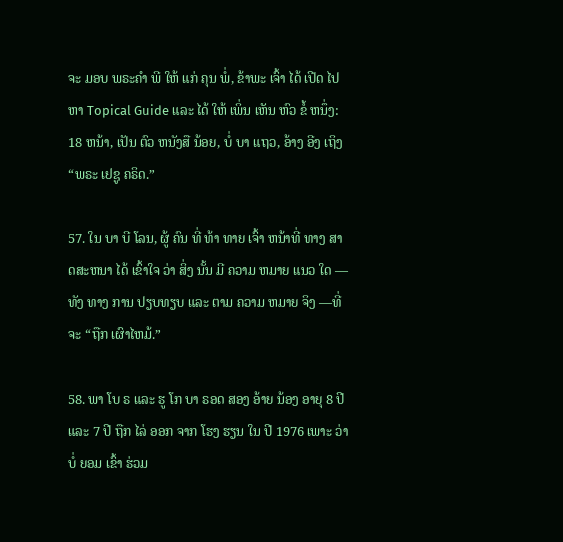ຈະ ມອບ ພຣະຄໍາ ພີ ໃຫ້ ແກ່ ຄຸນ ພໍ່, ຂ້າພະ ເຈົ້າ ໄດ້ ເປີດ ໄປ ຫາ Topical Guide ແລະ ໄດ້ ໃຫ້ ເພິ່ນ ເຫັນ ຫົວ ຂໍ້ ຫນຶ່ງ: 18 ຫນ້າ, ເປັນ ຕົວ ຫນັງສື ນ້ອຍ, ບໍ່ ບາ ແຖວ, ອ້າງ ອີງ ເຖິງ “ພຣະ ເຢຊູ ຄຣິດ.”

57. ໃນ ບາ ບີ ໂລນ, ຜູ້ ຄົນ ທີ່ ທ້າ ທາຍ ເຈົ້າ ຫນ້າທີ່ ທາງ ສາດສະຫນາ ໄດ້ ເຂົ້າໃຈ ວ່າ ສິ່ງ ນັ້ນ ມີ ຄວາມ ຫມາຍ ແນວ ໃດ —ທັງ ທາງ ການ ປຽບທຽບ ແລະ ຕາມ ຄວາມ ຫມາຍ ຈິງ —ທີ່ ຈະ “ຖືກ ເຜົາໄຫມ້.”

58. ພາ ໂບ ຣ ແລະ ຮູ ໂກ ບາ ຣອດ ສອງ ອ້າຍ ນ້ອງ ອາຍຸ 8 ປີ ແລະ 7 ປີ ຖືກ ໄລ່ ອອກ ຈາກ ໂຮງ ຮຽນ ໃນ ປີ 1976 ເພາະ ວ່າ ບໍ່ ຍອມ ເຂົ້າ ຮ່ວມ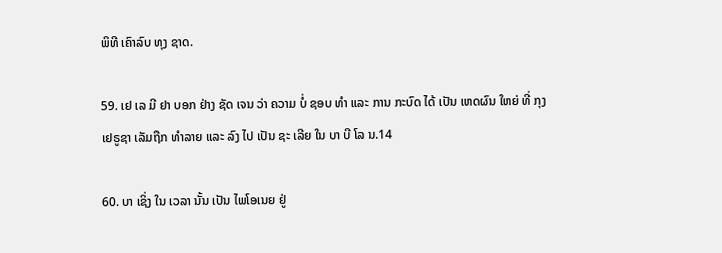ພິທີ ເຄົາລົບ ທຸງ ຊາດ.

59. ເຢ ເລ ມີ ຢາ ບອກ ຢ່າງ ຊັດ ເຈນ ວ່າ ຄວາມ ບໍ່ ຊອບ ທໍາ ແລະ ການ ກະບົດ ໄດ້ ເປັນ ເຫດຜົນ ໃຫຍ່ ທີ່ ກຸງ ເຢຣູຊາ ເລັມຖືກ ທໍາລາຍ ແລະ ລົງ ໄປ ເປັນ ຊະ ເລີຍ ໃນ ບາ ບີ ໂລ ນ.14

60. ບາ ເຊິ່ງ ໃນ ເວລາ ນັ້ນ ເປັນ ໄພໂອເນຍ ຢູ່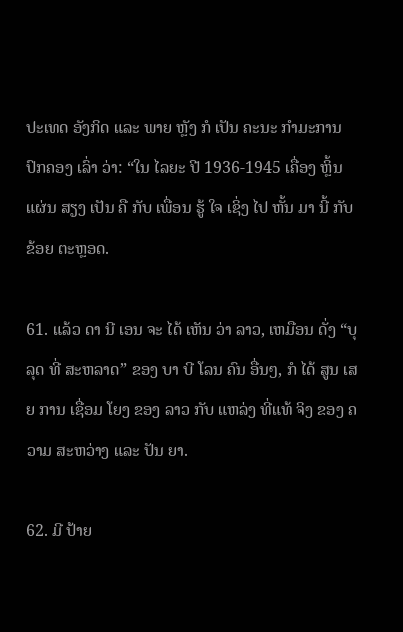ປະເທດ ອັງກິດ ແລະ ພາຍ ຫຼັງ ກໍ ເປັນ ຄະນະ ກໍາມະການ ປົກຄອງ ເລົ່າ ວ່າ: “ໃນ ໄລຍະ ປີ 1936-1945 ເຄື່ອງ ຫຼິ້ນ ແຜ່ນ ສຽງ ເປັນ ຄື ກັບ ເພື່ອນ ຮູ້ ໃຈ ເຊິ່ງ ໄປ ຫັ້ນ ມາ ນີ້ ກັບ ຂ້ອຍ ຕະຫຼອດ.

61. ແລ້ວ ດາ ນີ ເອນ ຈະ ໄດ້ ເຫັນ ວ່າ ລາວ, ເຫມືອນ ດັ່ງ “ບຸລຸດ ທີ່ ສະຫລາດ” ຂອງ ບາ ບີ ໂລນ ຄົນ ອື່ນໆ, ກໍ ໄດ້ ສູນ ເສຍ ການ ເຊື່ອມ ໂຍງ ຂອງ ລາວ ກັບ ແຫລ່ງ ທີ່ແທ້ ຈິງ ຂອງ ຄວາມ ສະຫວ່າງ ແລະ ປັນ ຍາ.

62. ມີ ປ້າຍ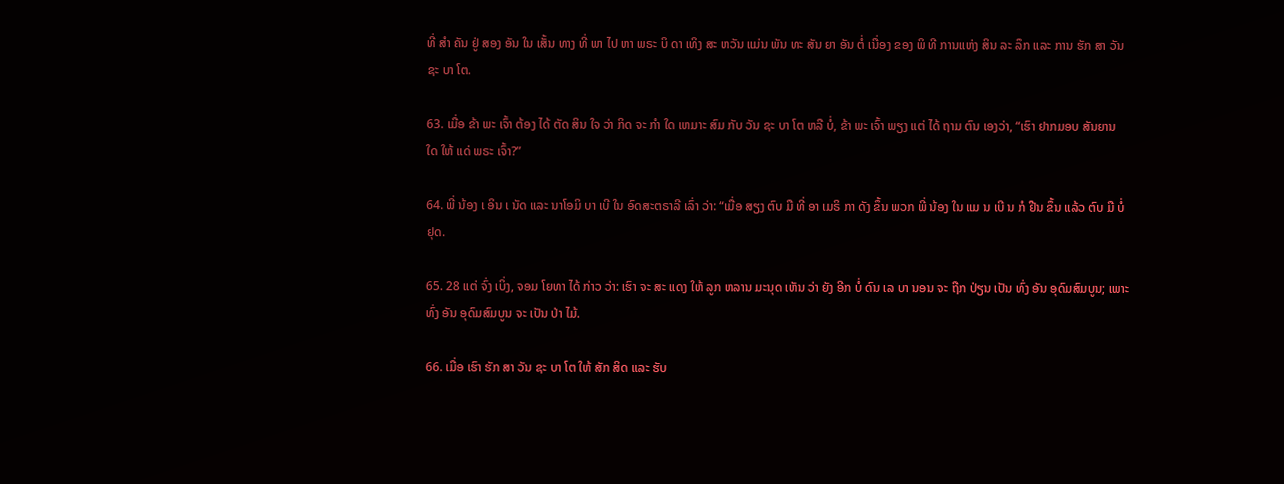ທີ່ ສໍາ ຄັນ ຢູ່ ສອງ ອັນ ໃນ ເສັ້ນ ທາງ ທີ່ ພາ ໄປ ຫາ ພຣະ ບິ ດາ ເທິງ ສະ ຫວັນ ແມ່ນ ພັນ ທະ ສັນ ຍາ ອັນ ຕໍ່ ເນື່ອງ ຂອງ ພິ ທີ ການແຫ່ງ ສິນ ລະ ລຶກ ແລະ ການ ຮັກ ສາ ວັນ ຊະ ບາ ໂຕ.

63. ເມື່ອ ຂ້າ ພະ ເຈົ້າ ຕ້ອງ ໄດ້ ຕັດ ສິນ ໃຈ ວ່າ ກິດ ຈະ ກໍາ ໃດ ເຫມາະ ສົມ ກັບ ວັນ ຊະ ບາ ໂຕ ຫລື ບໍ່, ຂ້າ ພະ ເຈົ້າ ພຽງ ແຕ່ ໄດ້ ຖາມ ຕົນ ເອງວ່າ, “ເຮົາ ຢາກມອບ ສັນຍານ ໃດ ໃຫ້ ແດ່ ພຣະ ເຈົ້າ?”

64. ພີ່ ນ້ອງ ເ ອິນ ເ ນັດ ແລະ ນາໂອມິ ບາ ເບີ ໃນ ອົດສະຕຣາລີ ເລົ່າ ວ່າ: “ເມື່ອ ສຽງ ຕົບ ມື ທີ່ ອາ ເມຣິ ກາ ດັງ ຂຶ້ນ ພວກ ພີ່ ນ້ອງ ໃນ ແມ ນ ເບີ ນ ກໍ ຢືນ ຂຶ້ນ ແລ້ວ ຕົບ ມື ບໍ່ ຢຸດ.

65. 28 ແຕ່ ຈົ່ງ ເບິ່ງ, ຈອມ ໂຍທາ ໄດ້ ກ່າວ ວ່າ: ເຮົາ ຈະ ສະ ແດງ ໃຫ້ ລູກ ຫລານ ມະນຸດ ເຫັນ ວ່າ ຍັງ ອີກ ບໍ່ ດົນ ເລ ບາ ນອນ ຈະ ຖືກ ປ່ຽນ ເປັນ ທົ່ງ ອັນ ອຸດົມສົມບູນ; ເພາະ ທົ່ງ ອັນ ອຸດົມສົມບູນ ຈະ ເປັນ ປ່າ ໄມ້.

66. ເມື່ອ ເຮົາ ຮັກ ສາ ວັນ ຊະ ບາ ໂຕ ໃຫ້ ສັກ ສິດ ແລະ ຮັບ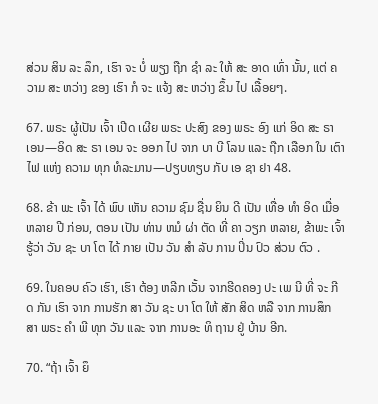ສ່ວນ ສິນ ລະ ລຶກ, ເຮົາ ຈະ ບໍ່ ພຽງ ຖືກ ຊໍາ ລະ ໃຫ້ ສະ ອາດ ເທົ່າ ນັ້ນ, ແຕ່ ຄວາມ ສະ ຫວ່າງ ຂອງ ເຮົາ ກໍ ຈະ ແຈ້ງ ສະ ຫວ່າງ ຂຶ້ນ ໄປ ເລື້ອຍໆ.

67. ພຣະ ຜູ້ເປັນ ເຈົ້າ ເປີດ ເຜີຍ ພຣະ ປະສົງ ຂອງ ພຣະ ອົງ ແກ່ ອິດ ສະ ຣາ ເອນ—ອິດ ສະ ຣາ ເອນ ຈະ ອອກ ໄປ ຈາກ ບາ ບີ ໂລນ ແລະ ຖືກ ເລືອກ ໃນ ເຕົາ ໄຟ ແຫ່ງ ຄວາມ ທຸກ ທໍລະມານ—ປຽບທຽບ ກັບ ເອ ຊາ ຢາ 48.

68. ຂ້າ ພະ ເຈົ້າ ໄດ້ ພົບ ເຫັນ ຄວາມ ຊົມ ຊື່ນ ຍິນ ດີ ເປັນ ເທື່ອ ທໍາ ອິດ ເມື່ອ ຫລາຍ ປີ ກ່ອນ, ຕອນ ເປັນ ທ່ານ ຫມໍ ຜ່າ ຕັດ ທີ່ ຄາ ວຽກ ຫລາຍ, ຂ້າພະ ເຈົ້າຮູ້ວ່າ ວັນ ຊະ ບາ ໂຕ ໄດ້ ກາຍ ເປັນ ວັນ ສໍາ ລັບ ການ ປິ່ນ ປົວ ສ່ວນ ຕົວ .

69. ໃນຄອບ ຄົວ ເຮົາ, ເຮົາ ຕ້ອງ ຫລີກ ເວັ້ນ ຈາກຮີດຄອງ ປະ ເພ ນີ ທີ່ ຈະ ກີດ ກັນ ເຮົາ ຈາກ ການຮັກ ສາ ວັນ ຊະ ບາ ໂຕ ໃຫ້ ສັກ ສິດ ຫລື ຈາກ ການສຶກ ສາ ພຣະ ຄໍາ ພີ ທຸກ ວັນ ແລະ ຈາກ ການອະ ທິ ຖານ ຢູ່ ບ້ານ ອີກ.

70. “ຖ້າ ເຈົ້າ ຍຶ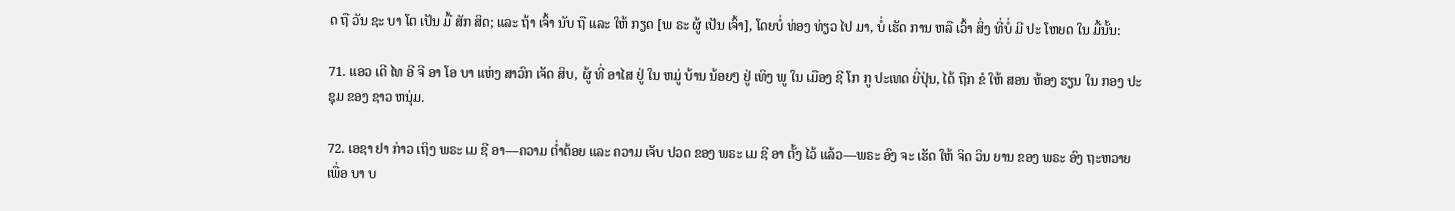ດ ຖື ວັນ ຊະ ບາ ໂຕ ເປັນ ມື້ ສັກ ສິດ; ແລະ ຖ້າ ເຈົ້າ ນັບ ຖື ແລະ ໃຫ້ ກຽດ [ພ ຣະ ຜູ້ ເປັນ ເຈົ້າ], ໂດຍບໍ່ ທ່ອງ ທ່ຽວ ໄປ ມາ, ບໍ່ ເຮັດ ການ ຫລື ເວົ້າ ສິ່ງ ທີ່ບໍ່ ມີ ປະ ໂຫຍດ ໃນ ມື້ນັ້ນ:

71. ແອວ ເດີ ໄທ ອີ ຈີ ອາ ໂອ ບາ ແຫ່ງ ສາວົກ ເຈັດ ສິບ, ຜູ້ ທີ່ ອາໄສ ຢູ່ ໃນ ຫມູ່ ບ້ານ ນ້ອຍໆ ຢູ່ ເທິງ ພູ ໃນ ເມືອງ ຊີ ໂກ ກູ ປະເທດ ຍີ່ປຸ່ນ, ໄດ້ ຖືກ ຂໍ ໃຫ້ ສອນ ຫ້ອງ ຮຽນ ໃນ ກອງ ປະຊຸມ ຂອງ ຊາວ ຫນຸ່ມ.

72. ເອຊາ ຢາ ກ່າວ ເຖິງ ພຣະ ເມ ຊີ ອາ—ຄວາມ ຕ່ຳຕ້ອຍ ແລະ ຄວາມ ເຈັບ ປວດ ຂອງ ພຣະ ເມ ຊີ ອາ ຕັ້ງ ໄວ້ ແລ້ວ—ພຣະ ອົງ ຈະ ເຮັດ ໃຫ້ ຈິດ ວິນ ຍານ ຂອງ ພຣະ ອົງ ຖະຫວາຍ ເພື່ອ ບາ ບ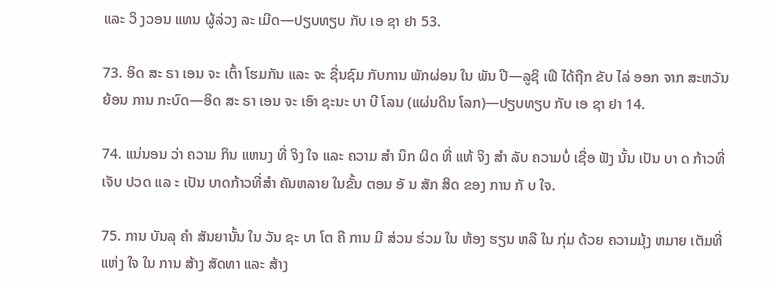ແລະ ວິ ງວອນ ແທນ ຜູ້ລ່ວງ ລະ ເມີດ—ປຽບທຽບ ກັບ ເອ ຊາ ຢາ 53.

73. ອິດ ສະ ຣາ ເອນ ຈະ ເຕົ້າ ໂຮມກັນ ແລະ ຈະ ຊື່ນຊົມ ກັບການ ພັກຜ່ອນ ໃນ ພັນ ປີ—ລູຊິ ເຟີ ໄດ້ຖືກ ຂັບ ໄລ່ ອອກ ຈາກ ສະຫວັນ ຍ້ອນ ການ ກະບົດ—ອິດ ສະ ຣາ ເອນ ຈະ ເອົາ ຊະນະ ບາ ບີ ໂລນ (ແຜ່ນດິນ ໂລກ)—ປຽບທຽບ ກັບ ເອ ຊາ ຢາ 14.

74. ແນ່ນອນ ວ່າ ຄວາມ ກິນ ແຫນງ ທີ່ ຈິງ ໃຈ ແລະ ຄວາມ ສໍາ ນຶກ ຜິດ ທີ່ ແທ້ ຈິງ ສໍາ ລັບ ຄວາມບໍ່ ເຊື່ອ ຟັງ ນັ້ນ ເປັນ ບາ ດ ກ້າວທີ່ ເຈັບ ປວດ ແລ ະ ເປັນ ບາດກ້າວທີ່ສໍາ ຄັນຫລາຍ ໃນຂັ້ນ ຕອນ ອັ ນ ສັກ ສິດ ຂອງ ການ ກັ ບ ໃຈ.

75. ການ ບັນລຸ ຄໍາ ສັນຍານັ້ນ ໃນ ວັນ ຊະ ບາ ໂຕ ຄື ການ ມີ ສ່ວນ ຮ່ວມ ໃນ ຫ້ອງ ຮຽນ ຫລື ໃນ ກຸ່ມ ດ້ວຍ ຄວາມມຸ້ງ ຫມາຍ ເຕັມທີ່ ແຫ່ງ ໃຈ ໃນ ການ ສ້າງ ສັດທາ ແລະ ສ້າງ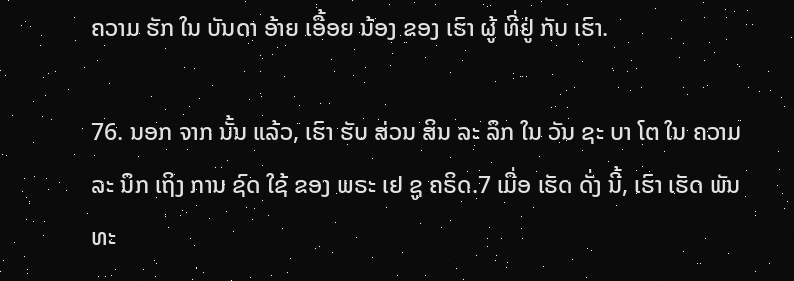ຄວາມ ຮັກ ໃນ ບັນດາ ອ້າຍ ເອື້ອຍ ນ້ອງ ຂອງ ເຮົາ ຜູ້ ທີ່ຢູ່ ກັບ ເຮົາ.

76. ນອກ ຈາກ ນັ້ນ ແລ້ວ, ເຮົາ ຮັບ ສ່ວນ ສິນ ລະ ລຶກ ໃນ ວັນ ຊະ ບາ ໂຕ ໃນ ຄວາມ ລະ ນຶກ ເຖິງ ການ ຊົດ ໃຊ້ ຂອງ ພຣະ ເຢ ຊູ ຄຣິດ.7 ເມື່ອ ເຮັດ ດັ່ງ ນີ້, ເຮົາ ເຮັດ ພັນ ທະ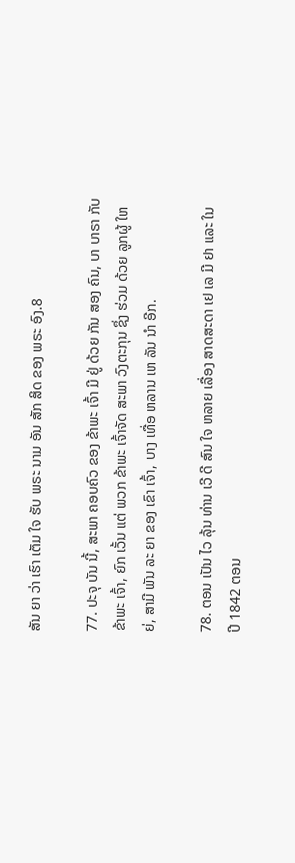ສັນ ຍາ ວ່າ ເຮົາ ເຕັມ ໃຈ ຮັບ ພຣະ ນາມ ອັນ ສັກ ສິດ ຂອງ ພຣະ ອົງ.8

77. ປະຈຸ ບັນ ນີ້, ສະພາ ຄອບຄົວ ຂອງ ຂ້າພະ ເຈົ້າ ມີ ຢູ່ ດ້ວຍ ກັນ ສອງ ຄົນ, ບາ ບາຣາ ກັບ ຂ້າພະ ເຈົ້າ, ຍົກ ເວັ້ນ ແຕ່ ພວກ ຂ້າພະ ເຈົ້າຈັດ ສະພາ ວົງຕະກຸນ ຊຶ່ງ ຮ່ວມ ດ້ວຍ ລູກຜູ້ ໃຫຍ່, ສາມີ ພັນ ລະ ຍາ ຂອງ ເຂົາ ເຈົ້າ, ບາງ ເທື່ອ ຫລານ ເຫ ລັນ ນໍາ ອີກ.

78. ຕອນ ເປັນ ໄວ ລຸ້ນ ທ່ານ ເວີ ດີ ສົນ ໃຈ ຫລາຍ ເລື່ອງ ສາດສະດາ ເຢ ເລ ມີ ຢາ ແລະ ໃນ ປີ 1842 ຕອນ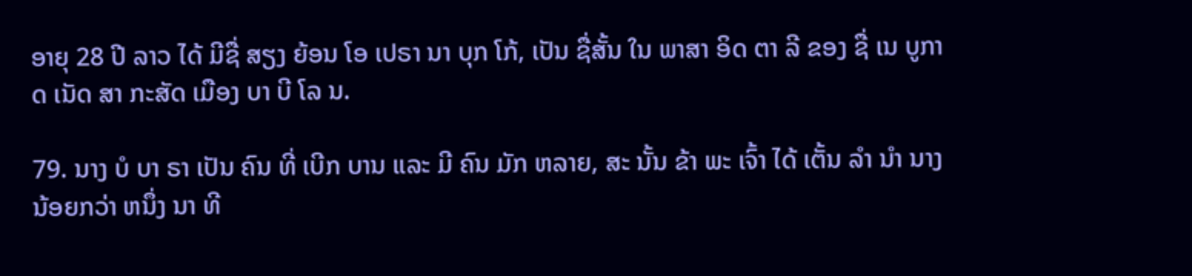ອາຍຸ 28 ປີ ລາວ ໄດ້ ມີຊື່ ສຽງ ຍ້ອນ ໂອ ເປຣາ ນາ ບຸກ ໂກ້, ເປັນ ຊື່ສັ້ນ ໃນ ພາສາ ອິດ ຕາ ລີ ຂອງ ຊື່ ເນ ບູກາດ ເນັດ ສາ ກະສັດ ເມືອງ ບາ ບີ ໂລ ນ.

79. ນາງ ບໍ ບາ ຣາ ເປັນ ຄົນ ທີ່ ເບີກ ບານ ແລະ ມີ ຄົນ ມັກ ຫລາຍ, ສະ ນັ້ນ ຂ້າ ພະ ເຈົ້າ ໄດ້ ເຕັ້ນ ລໍາ ນໍາ ນາງ ນ້ອຍກວ່າ ຫນຶ່ງ ນາ ທີ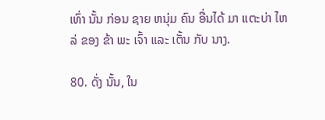ເທົ່າ ນັ້ນ ກ່ອນ ຊາຍ ຫນຸ່ມ ຄົນ ອື່ນໄດ້ ມາ ແຕະບ່າ ໄຫລ່ ຂອງ ຂ້າ ພະ ເຈົ້າ ແລະ ເຕັ້ນ ກັບ ນາງ.

80. ດັ່ງ ນັ້ນ, ໃນ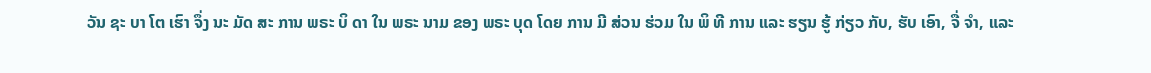ວັນ ຊະ ບາ ໂຕ ເຮົາ ຈຶ່ງ ນະ ມັດ ສະ ການ ພຣະ ບິ ດາ ໃນ ພຣະ ນາມ ຂອງ ພຣະ ບຸດ ໂດຍ ການ ມີ ສ່ວນ ຮ່ວມ ໃນ ພິ ທີ ການ ແລະ ຮຽນ ຮູ້ ກ່ຽວ ກັບ, ຮັບ ເອົາ, ຈື່ ຈໍາ, ແລະ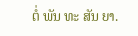ຕໍ່ ພັນ ທະ ສັນ ຍາ.